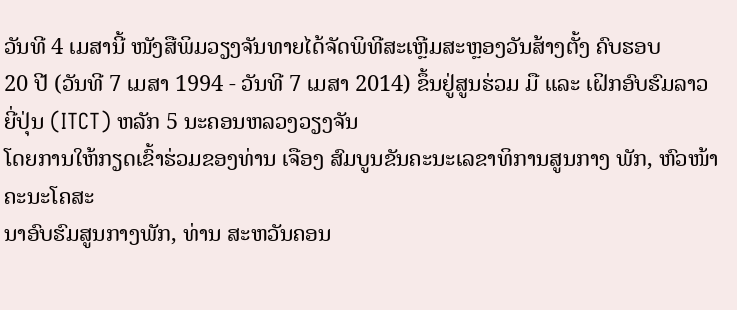ວັນທີ 4 ເມສານີ້ ໜັງສືພິມວຽງຈັນທາຍໄດ້ຈັດພິທີສະເຫຼີມສະຫຼອງວັນສ້າງຕັ້ງ ຄົບຮອບ
20 ປີ (ວັນທີ 7 ເມສາ 1994 - ວັນທີ 7 ເມສາ 2014) ຂຶ້ນຢູ່ສູນຮ່ວມ ມື ແລະ ເຝິກອົບຮົມລາວຍີ່ປຸ່ນ (ITCT) ຫລັກ 5 ນະຄອນຫລວງວຽງຈັນ
ໂດຍການໃຫ້ກຽດເຂົ້າຮ່ວມຂອງທ່ານ ເຈືອງ ສົມບູນຂັນຄະນະເລຂາທິການສູນກາງ ພັກ, ຫົວໜ້າຄະນະໂຄສະ
ນາອົບຮົມສູນກາງພັກ, ທ່ານ ສະຫວັນຄອນ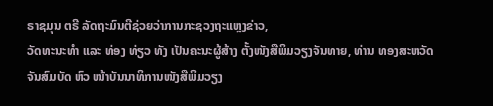ຣາຊມຸນ ຕຣີ ລັດຖະມົນຕີຊ່ວຍວ່າການກະຊວງຖະແຫຼງຂ່າວ,
ວັດທະນະທຳ ແລະ ທ່ອງ ທ່ຽວ ທັງ ເປັນຄະນະຜູ້ສ້າງ ຕັ້ງໜັງສືພິມວຽງຈັນທາຍ, ທ່ານ ທອງສະຫວັດ
ຈັນສົມບັດ ຫົວ ໜ້າບັນນາທິການໜັງສືພິມວຽງ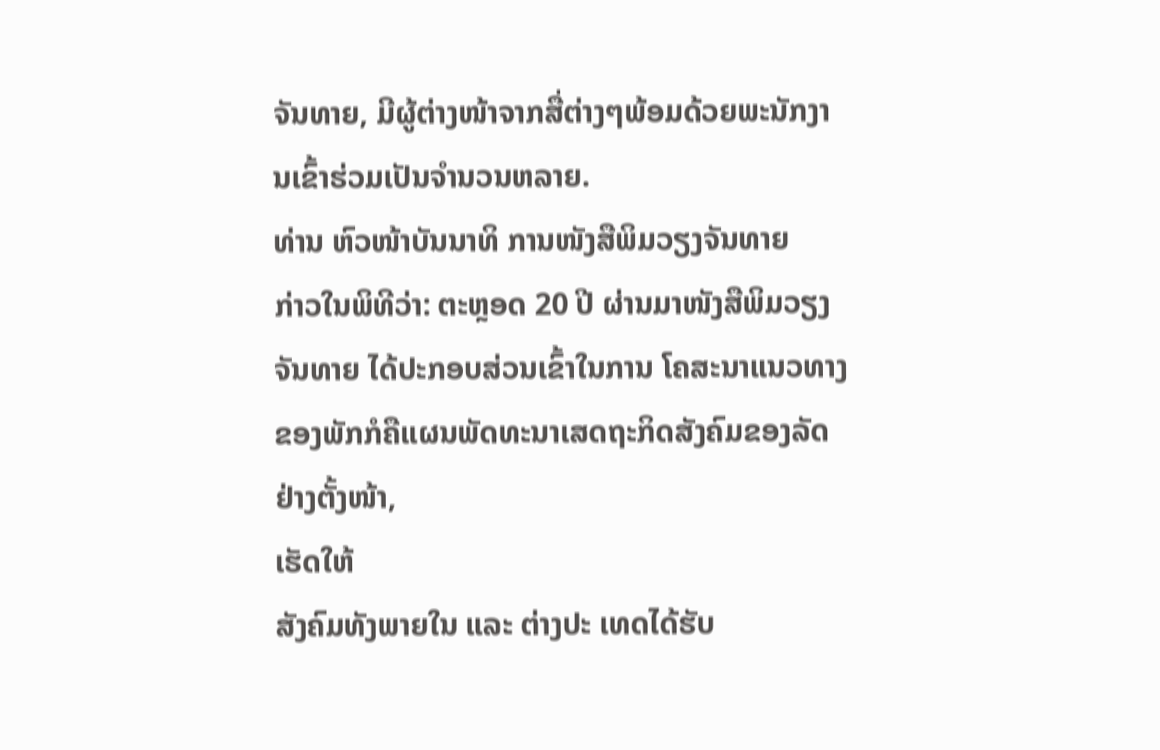ຈັນທາຍ, ມີຜູ້ຕ່າງໜ້າຈາກສື່ຕ່າງໆພ້ອມດ້ວຍພະນັກງານເຂົ້າຮ່ວມເປັນຈຳນວນຫລາຍ.
ທ່ານ ຫົວໜ້າບັນນາທິ ການໜັງສືພິມວຽງຈັນທາຍ
ກ່າວໃນພິທີວ່າ: ຕະຫຼອດ 20 ປີ ຜ່ານມາໜັງສືພິມວຽງຈັນທາຍ ໄດ້ປະກອບສ່ວນເຂົ້າໃນການ ໂຄສະນາແນວທາງຂອງພັກກໍຄືແຜນພັດທະນາເສດຖະກິດສັງຄົມຂອງລັດຢ່າງຕັ້ງໜ້າ,
ເຮັດໃຫ້
ສັງຄົມທັງພາຍໃນ ແລະ ຕ່າງປະ ເທດໄດ້ຮັບ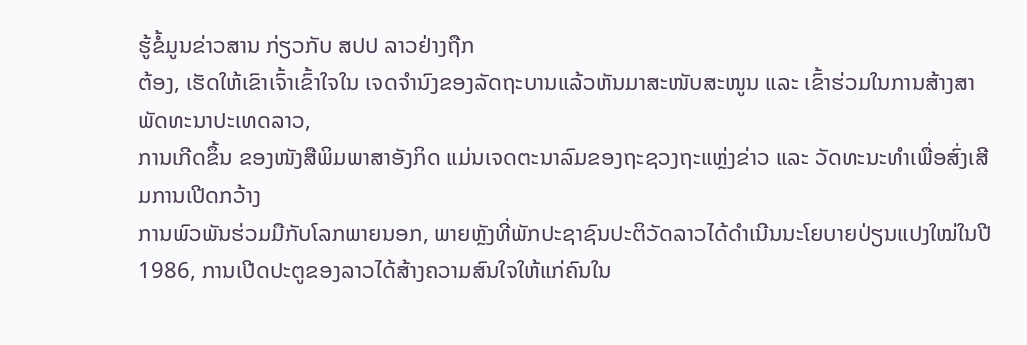ຮູ້ຂໍ້ມູນຂ່າວສານ ກ່ຽວກັບ ສປປ ລາວຢ່າງຖືກ
ຕ້ອງ, ເຮັດໃຫ້ເຂົາເຈົ້າເຂົ້າໃຈໃນ ເຈດຈຳນົງຂອງລັດຖະບານແລ້ວຫັນມາສະໜັບສະໜູນ ແລະ ເຂົ້າຮ່ວມໃນການສ້າງສາພັດທະນາປະເທດລາວ,
ການເກີດຂຶ້ນ ຂອງໜັງສືພິມພາສາອັງກິດ ແມ່ນເຈດຕະນາລົມຂອງຖະຊວງຖະແຫຼ່ງຂ່າວ ແລະ ວັດທະນະທຳເພື່ອສົ່ງເສີມການເປີດກວ້າງ
ການພົວພັນຮ່ວມມືກັບໂລກພາຍນອກ, ພາຍຫຼັງທີ່ພັກປະຊາຊົນປະຕິວັດລາວໄດ້ດຳເນີນນະໂຍບາຍປ່ຽນແປງໃໝ່ໃນປີ
1986, ການເປີດປະຕູຂອງລາວໄດ້ສ້າງຄວາມສົນໃຈໃຫ້ແກ່ຄົນໃນ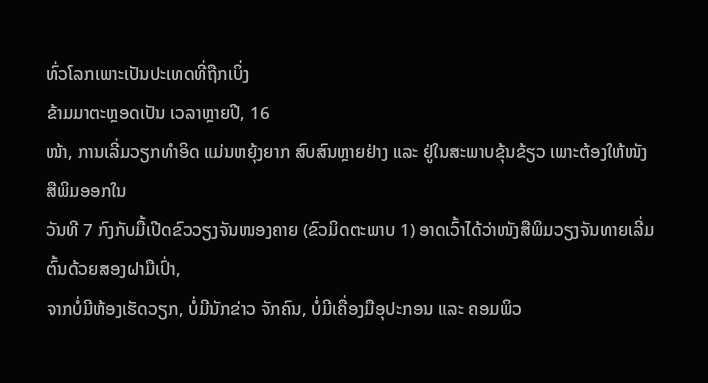ທົ່ວໂລກເພາະເປັນປະເທດທີ່ຖືກເບິ່ງ
ຂ້າມມາຕະຫຼອດເປັນ ເວລາຫຼາຍປີ, 16
ໜ້າ, ການເລີ່ມວຽກທຳອິດ ແມ່ນຫຍຸ້ງຍາກ ສົບສົນຫຼາຍຢ່າງ ແລະ ຢູ່ໃນສະພາບຂຸ້ນຂ້ຽວ ເພາະຕ້ອງໃຫ້ໜັງສືພິມອອກໃນ
ວັນທີ 7 ກົງກັບມື້ເປີດຂົວວຽງຈັນໜອງຄາຍ (ຂົວມິດຕະພາບ 1) ອາດເວົ້າໄດ້ວ່າໜັງສືພິມວຽງຈັນທາຍເລີ່ມຕົ້ນດ້ວຍສອງຝາມືເປົ່າ,
ຈາກບໍ່ມີຫ້ອງເຮັດວຽກ, ບໍ່ມີນັກຂ່າວ ຈັກຄົນ, ບໍ່ມີເຄື່ອງມືອຸປະກອນ ແລະ ຄອມພິວ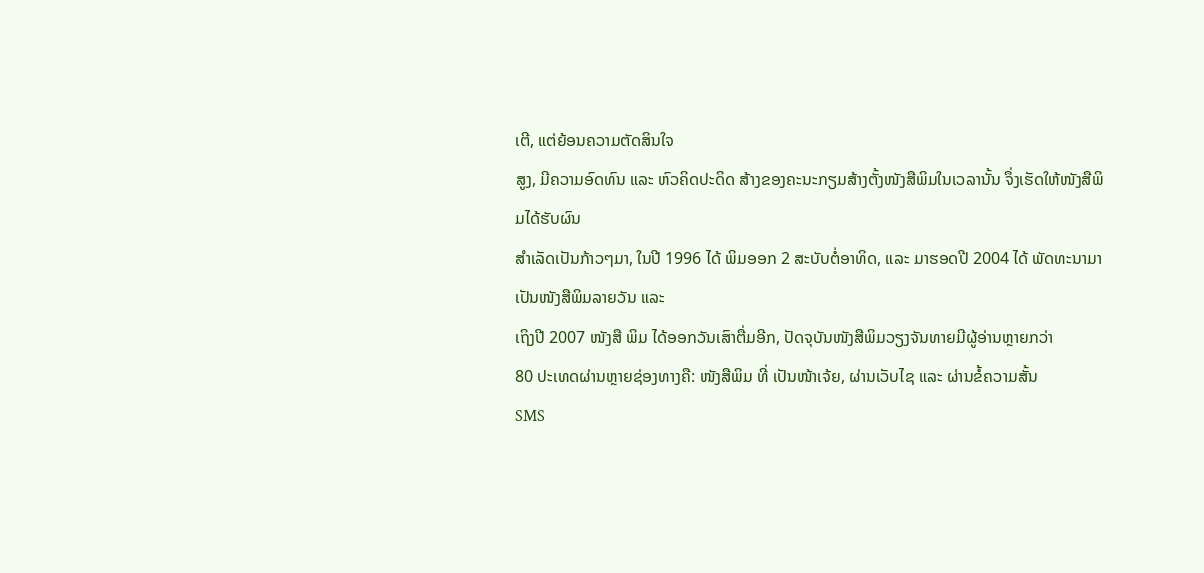ເຕີ, ແຕ່ຍ້ອນຄວາມຕັດສິນໃຈ
ສູງ, ມີຄວາມອົດທົນ ແລະ ຫົວຄິດປະດິດ ສ້າງຂອງຄະນະກຽມສ້າງຕັ້ງໜັງສືພິມໃນເວລານັ້ນ ຈຶ່ງເຮັດໃຫ້ໜັງສືພິມໄດ້ຮັບຜົນ
ສຳເລັດເປັນກ້າວໆມາ, ໃນປີ 1996 ໄດ້ ພິມອອກ 2 ສະບັບຕໍ່ອາທິດ, ແລະ ມາຮອດປີ 2004 ໄດ້ ພັດທະນາມາເປັນໜັງສືພິມລາຍວັນ ແລະ
ເຖິງປີ 2007 ໜັງສື ພິມ ໄດ້ອອກວັນເສົາຕື່ມອີກ, ປັດຈຸບັນໜັງສືພິມວຽງຈັນທາຍມີຜູ້ອ່ານຫຼາຍກວ່າ
80 ປະເທດຜ່ານຫຼາຍຊ່ອງທາງຄື: ໜັງສືພິມ ທີ່ ເປັນໜ້າເຈ້ຍ, ຜ່ານເວັບໄຊ ແລະ ຜ່ານຂໍ້ຄວາມສັ້ນ
SMS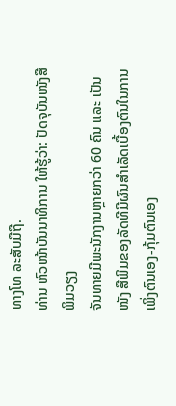ທາງໂທ ລະສັບມືຖື.
ທ່ານ ຫົວໜ້າບັນນາທິການ ໃຫ້ຮູ້ວ່າ: ປັດຈຸບັນໜັງສືພິມວຽງ
ຈັນທາຍມີພະນັກງານຫຼາຍກວ່າ 60 ຄົນ ແລະ ເປັນໜັງ ສືພິມຂອງລັດທີມີຜົນສຳເລັດເບື້ອງຕົນໃນການເພິ່ງຕົນເອງ-ກຸ້ມຕົນເອງ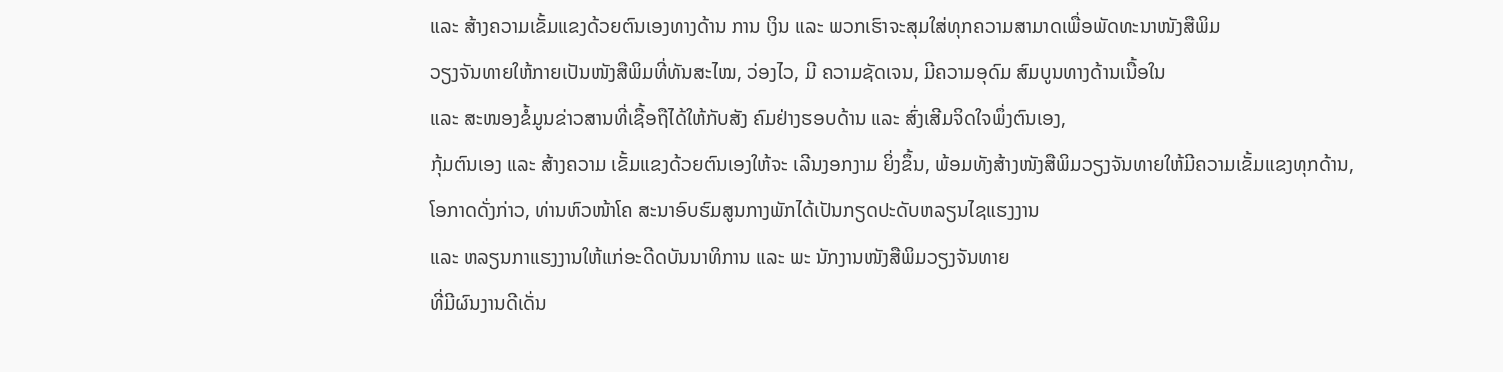ແລະ ສ້າງຄວາມເຂັ້ມແຂງດ້ວຍຕົນເອງທາງດ້ານ ການ ເງິນ ແລະ ພວກເຮົາຈະສຸມໃສ່ທຸກຄວາມສາມາດເພື່ອພັດທະນາໜັງສືພິມ
ວຽງຈັນທາຍໃຫ້ກາຍເປັນໜັງສືພິມທີ່ທັນສະໄໝ, ວ່ອງໄວ, ມີ ຄວາມຊັດເຈນ, ມີຄວາມອຸດົມ ສົມບູນທາງດ້ານເນື້ອໃນ
ແລະ ສະໜອງຂໍ້ມູນຂ່າວສານທີ່ເຊື້ອຖືໄດ້ໃຫ້ກັບສັງ ຄົມຢ່າງຮອບດ້ານ ແລະ ສົ່ງເສີມຈິດໃຈພຶ່ງຕົນເອງ,
ກຸ້ມຕົນເອງ ແລະ ສ້າງຄວາມ ເຂັ້ມແຂງດ້ວຍຕົນເອງໃຫ້ຈະ ເລີນງອກງາມ ຍິ່ງຂຶ້ນ, ພ້ອມທັງສ້າງໜັງສືພິມວຽງຈັນທາຍໃຫ້ມີຄວາມເຂັ້ມແຂງທຸກດ້ານ,
ໂອກາດດັ່ງກ່າວ, ທ່ານຫົວໜ້າໂຄ ສະນາອົບຮົມສູນກາງພັກໄດ້ເປັນກຽດປະດັບຫລຽນໄຊແຮງງານ
ແລະ ຫລຽນກາແຮງງານໃຫ້ແກ່ອະດີດບັນນາທິການ ແລະ ພະ ນັກງານໜັງສືພິມວຽງຈັນທາຍ
ທີ່ມີຜົນງານດີເດັ່ນ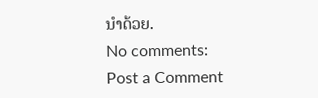ນຳດ້ວຍ.
No comments:
Post a Comment